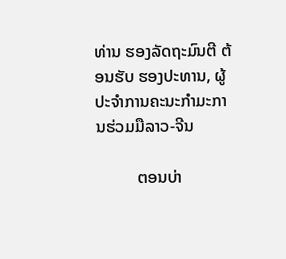ທ່ານ ຮອງລັດຖະມົນຕີ ຕ້ອນຮັບ ຮອງປະທານ, ຜູ້ປະຈຳການຄະນະກຳມະການຮ່ວມມືລາວ-ຈີນ

          ຕອນບ່າ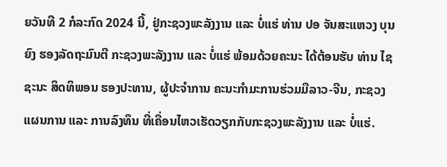ຍວັນທີ 2 ກໍລະກົດ 2024 ນີ້, ຢູ່ກະຊວງພະລັງງານ ແລະ ບໍ່ແຮ່ ທ່ານ ປອ ຈັນສະແຫວງ ບຸນຍົງ ຮອງລັດຖະມົນຕີ ກະຊວງພະລັງງານ ແລະ ບໍ່ແຮ່ ພ້ອມດ້ວຍຄະນະ ໄດ້ຕ້ອນຮັບ ທ່ານ ໄຊຊະນະ ສິດທິພອນ ຮອງປະທານ, ຜູ້ປະຈໍາການ ຄະນະກໍາມະການຮ່ວມມືລາວ-ຈີນ, ກະຊວງແຜນການ ແລະ ການລົງທຶນ ທີ່ເຄື່ອນໄຫວເຮັດວຽກກັບກະຊວງພະລັງງານ ແລະ ບໍ່ແຮ່.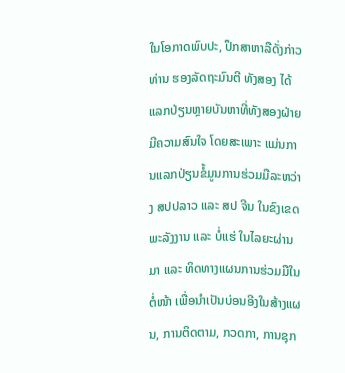ໃນໂອກາດພົບປະ, ປຶກສາຫາລືດັ່ງກ່າວ ທ່ານ ຮອງລັດຖະມົນຕີ ທັງສອງ ໄດ້ແລກປ່ຽນຫຼາຍບັນຫາທີ່ທັງສອງຝ່າຍມີຄວາມສົນໃຈ ໂດຍສະເພາະ ແມ່ນການແລກປ່ຽນຂໍ້ມູນການຮ່ວມມືລະຫວ່າງ ສປປລາວ ແລະ ສປ ຈີນ ໃນຂົງເຂດພະລັງງານ ແລະ ບໍ່ແຮ່ ໃນໄລຍະຜ່ານມາ ແລະ ທິດທາງແຜນການຮ່ວມມືໃນຕໍ່ໜ້າ ເພື່ອນຳເປັນບ່ອນອີງໃນສ້າງແຜນ, ການຕິດຕາມ, ກວດກາ, ການຊຸກ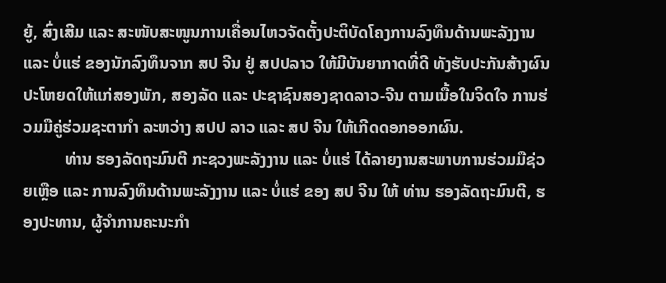ຍູ້, ສົ່ງເສີມ ແລະ ສະໜັບສະໜູນການເຄື່ອນໄຫວຈັດຕັ້ງປະຕິບັດໂຄງການລົງທຶນດ້ານພະລັງງານ ແລະ ບໍ່ແຮ່ ຂອງນັກລົງທຶນຈາກ ສປ ຈີນ ຢູ່ ສປປລາວ ໃຫ້ມີບັນຍາກາດທີ່ດີ ທັງຮັບປະກັນສ້າງຜົນປະໂຫຍດໃຫ້ແກ່ສອງພັກ, ສອງລັດ ແລະ ປະຊາຊົນສອງຊາດລາວ-ຈີນ ຕາມເນື້ອໃນຈິດໃຈ ການຮ່ວມມືຄູ່ຮ່ວມຊະຕາກໍາ ລະຫວ່າງ ສປປ ລາວ ແລະ ສປ ຈີນ ໃຫ້ເກີດດອກອອກຜົນ.
          ທ່ານ ຮອງລັດຖະມົນຕີ ກະຊວງພະລັງງານ ແລະ ບໍ່ແຮ່ ໄດ້ລາຍງານສະພາບການຮ່ວມມືຊ່ວຍເຫຼືອ ແລະ ການລົງທຶນດ້ານພະລັງງານ ແລະ ບໍ່ແຮ່ ຂອງ ສປ ຈີນ ໃຫ້ ທ່ານ ຮອງລັດຖະມົນຕີ, ຮອງປະທານ, ຜູ້ຈຳການຄະນະກຳ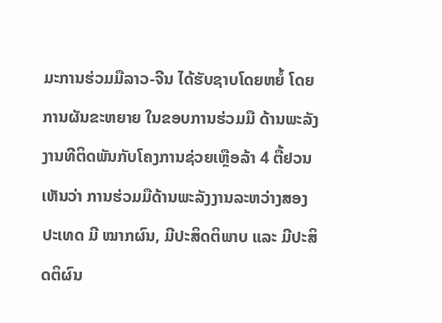ມະການຮ່ວມມືລາວ-ຈີນ ໄດ້ຮັບຊາບໂດຍຫຍໍ້ ໂດຍການຜັນຂະຫຍາຍ ໃນຂອບການຮ່ວມມື ດ້ານພະລັງງານທີຕິດພັນກັບໂຄງການຊ່ວຍເຫຼືອລ້າ 4 ຕື້ຢວນ ເຫັນວ່າ ການຮ່ວມມືດ້ານພະລັງງານລະຫວ່າງສອງປະເທດ ມີ ໝາກຜົນ, ມີປະສິດຕິພາບ ແລະ ມີປະສິດຕິຜົນ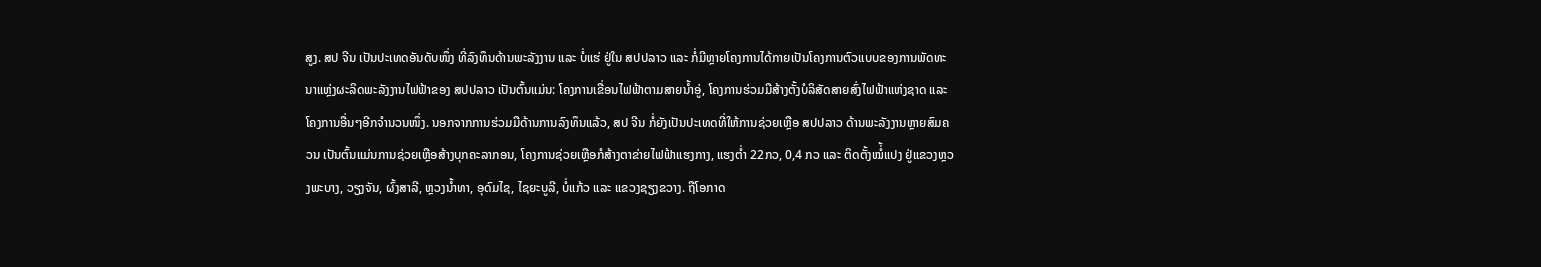ສູງ. ສປ ຈີນ ເປັນປະເທດອັນດັບໜຶ່ງ ທີ່ລົງທຶນດ້ານພະລັງງານ ແລະ ບໍ່ແຮ່ ຢູ່ໃນ ສປປລາວ ແລະ ກໍ່ມີຫຼາຍໂຄງການໄດ້ກາຍເປັນໂຄງການຕົວແບບຂອງການພັດທະນາແຫຼ່ງຜະລິດພະລັງງານໄຟຟ້າຂອງ ສປປລາວ ເປັນຕົ້ນແມ່ນ: ໂຄງການເຂື່ອນໄຟຟ້າຕາມສາຍນໍ້າອູ່, ໂຄງການຮ່ວມມືສ້າງຕັ້ງບໍລິສັດສາຍສົ່ງໄຟຟ້າແຫ່ງຊາດ ແລະ ໂຄງການອື່ນໆອີກຈຳນວນໜຶ່ງ. ນອກຈາກການຮ່ວມມືດ້ານການລົງທຶນແລ້ວ, ສປ ຈີນ ກໍ່ຍັງເປັນປະເທດທີ່ໃຫ້ການຊ່ວຍເຫຼືອ ສປປລາວ ດ້ານພະລັງງານຫຼາຍສົມຄວນ ເປັນຕົ້ນແມ່ນການຊ່ວຍເຫຼືອສ້າງບຸກຄະລາກອນ, ໂຄງການຊ່ວຍເຫຼືອກໍສ້າງຕາຂ່າຍໄຟຟ້າແຮງກາງ, ແຮງຕໍ່າ 22ກວ, 0,4 ກວ ແລະ ຕິດຕັ້ງໝໍ່້ແປງ ຢູ່ແຂວງຫຼວງພະບາງ, ວຽງຈັນ, ຜົ້ງສາລີ, ຫຼວງນໍ້າທາ, ອຸດົມໄຊ, ໄຊຍະບູລີ, ບໍ່ແກ້ວ ແລະ ແຂວງຊຽງຂວາງ. ຖືໂອກາດ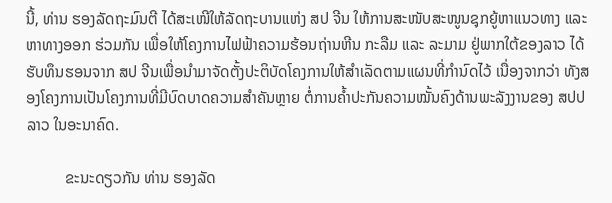ນີ້, ທ່ານ ຮອງລັດຖະມົນຕີ ໄດ້ສະເໜີໃຫ້ລັດຖະບານແຫ່ງ ສປ ຈີນ ໃຫ້ການສະໜັບສະໜູນຊຸກຍູ້ຫາແນວທາງ ແລະ ຫາທາງອອກ ຮ່ວມກັນ ເພື່ອໃຫ້ໂຄງການໄຟຟ້າຄວາມຮ້ອນຖ່ານຫີນ ກະລືມ ແລະ ລະມາມ ຢູ່ພາກໃຕ້ຂອງລາວ ໄດ້ຮັບທຶນຮອນຈາກ ສປ ຈີນເພື່ອນຳມາຈັດຕັ້ງປະຕິບັດໂຄງການໃຫ້ສຳເລັດຕາມແຜນທີ່ກຳນົດໄວ້ ເນື່ອງຈາກວ່າ ທັງສອງໂຄງການເປັນໂຄງການທີ່ມີບົດບາດຄວາມສຳຄັນຫຼາຍ ຕໍ່ການຄໍ້າປະກັນຄວາມໝັ້ນຄົງດ້ານພະລັງງານຂອງ ສປປລາວ ໃນອະນາຄົດ.

          ຂະນະດຽວກັນ ທ່ານ ຮອງລັດ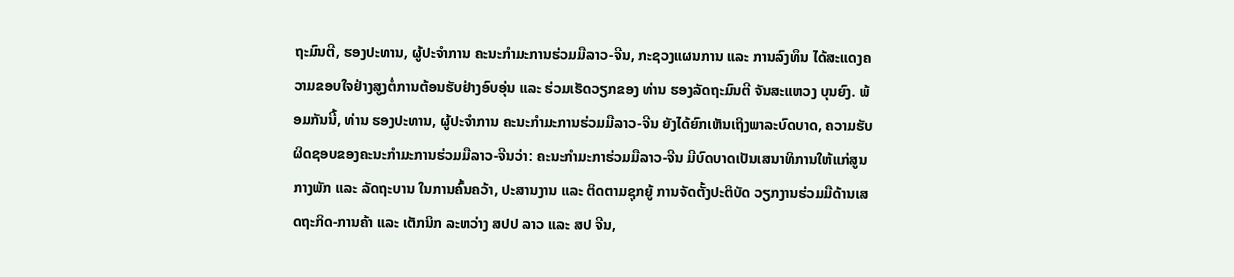ຖະມົນຕີ, ຮອງປະທານ, ຜູ້ປະຈໍາການ ຄະນະກໍາມະການຮ່ວມມືລາວ-ຈີນ, ກະຊວງແຜນການ ແລະ ການລົງທຶນ ໄດ້ສະແດງຄວາມຂອບໃຈຢ່າງສູງຕໍ່ການຕ້ອນຮັບຢ່າງອົບອຸ່ນ ແລະ ຮ່ວມເຮັດວຽກຂອງ ທ່ານ ຮອງລັດຖະມົນຕີ ຈັນສະແຫວງ ບຸນຍົງ. ພ້ອມກັນນີ້, ທ່ານ ຮອງປະທານ, ຜູ້ປະຈໍາການ ຄະນະກໍາມະການຮ່ວມມືລາວ-ຈີນ ຍັງໄດ້ຍົກເຫັນເຖິງພາລະບົດບາດ, ຄວາມຮັບຜິດຊອບຂອງຄະນະກຳມະການຮ່ວມມືລາວ-ຈີນວ່າ: ຄະນະກຳມະກາຮ່ວມມືລາວ-ຈີນ ມີບົດບາດເປັນເສນາທິການໃຫ້ແກ່ສູນກາງພັກ ແລະ ລັດຖະບານ ໃນການຄົ້ນຄວ້າ, ປະສານງານ ແລະ ຕິດຕາມຊຸກຍູ້ ການຈັດຕັ້ງປະຕິບັດ ວຽກງານຮ່ວມມືດ້ານເສດຖະກິດ-ການຄ້າ ແລະ ເຕັກນິກ ລະຫວ່າງ ສປປ ລາວ ແລະ ສປ ຈີນ,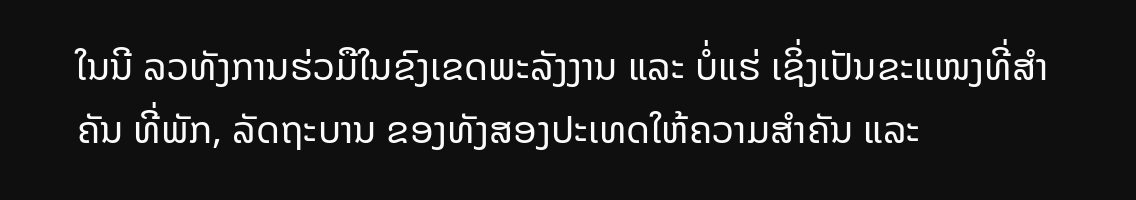ໃນນີ ລວທັງການຮ່ວມືໃນຂົງເຂດພະລັງງານ ແລະ ບໍ່ແຮ່ ເຊິ່ງເປັນຂະແໜງທີ່ສຳຄັນ ທີ່ພັກ, ລັດຖະບານ ຂອງທັງສອງປະເທດໃຫ້ຄວາມສຳຄັນ ແລະ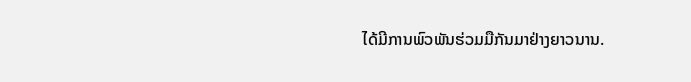ໄດ້ມີການພົວພັນຮ່ວມມືກັນມາຢ່າງຍາວນານ.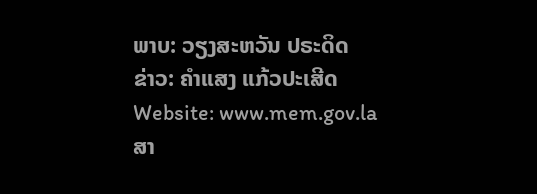ພາບ: ວຽງສະຫວັນ ປຣະດິດ
ຂ່າວ: ຄຳແສງ ແກ້ວປະເສີດ
Website: www.mem.gov.la
ສາ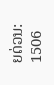ຍດ່ວນ: 1506